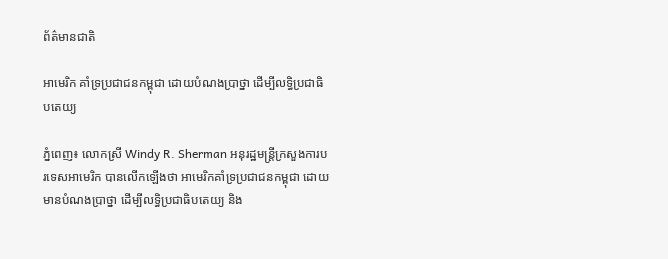ព័ត៌មានជាតិ

អាមេរិក គាំទ្រប្រជាជនកម្ពុជា ដោយបំណងប្រាថ្នា ដើម្បីលទ្ធិប្រជាធិបតេយ្យ

ភ្នំពេញ៖ លោកស្រី Windy R. Sherman អនុរដ្ឋមន្រ្តីក្រសួងការបរទេសអាមេរិក បានលើកឡើងថា អាមេរិកគាំទ្រប្រជាជនកម្ពុជា ដោយមានបំណងប្រាថ្នា ដើម្បីលទ្ធិប្រជាធិបតេយ្យ និង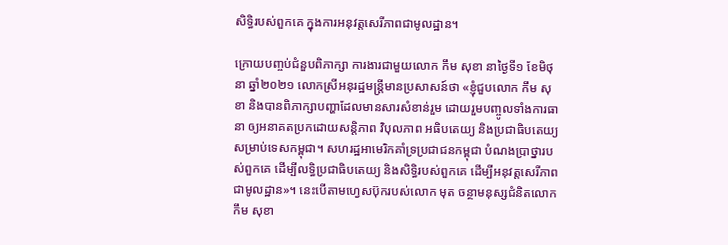សិទ្ធិរបស់ពួកគេ ក្នុងការអនុវត្តសេរីភាពជាមូលដ្ឋាន។

ក្រោយបញ្ចប់ជំនួបពិភាក្សា ការងារជាមួយលោក កឹម សុខា នាថ្ងៃទី១ ខែមិថុនា ឆ្នាំ២០២១ លោកស្រីអនុរដ្ឋមន្រ្តីមានប្រសាសន៍ថា «ខ្ញុំជួបលោក កឹម សុខា និងបានពិភាក្សាបញ្ហាដែលមានសារសំខាន់រួម ដោយរួមបញ្ចូលទាំងការធានា ឲ្យអនាគតប្រកដោយសន្តិភាព វិបុលភាព អធិបតេយ្យ និងប្រជាធិបតេយ្យសម្រាប់ទេសកម្ពុជា។ សហរដ្ឋអាមេរិកគាំទ្រប្រជាជនកម្ពុជា បំណងប្រាថ្នារបស់ពួកគេ ដើម្បីលទ្ធិប្រជាធិបតេយ្យ និងសិទ្ធិរបស់ពួកគេ ដើម្បីអនុវត្តសេរីភាពជាមូលដ្ឋាន»។ នេះបើតាមហ្វេសប៊ុករបស់លោក មុត ចន្ថាមនុស្សជំនិតលោក កឹម សុខា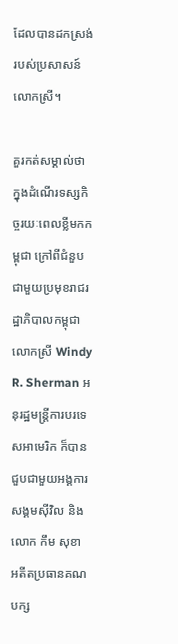ដែលបានដកស្រង់ របស់ប្រសាសន៍លោកស្រី។

គួរកត់សម្គាល់ថា ក្នុងដំណើរទស្សកិច្ចរយៈពេលខ្លីមកកម្ពុជា ក្រៅពីជំនួបជាមួយប្រមុខរាជរដ្ឋាភិបាលកម្ពុជា លោកស្រី Windy R. Sherman អនុរដ្ឋមន្រ្តីការបរទេសអាមេរិក ក៏បានជួបជាមួយអង្គការសង្គមស៊ីវិល និងលោក កឹម សុខា អតីតប្រធានគណបក្ស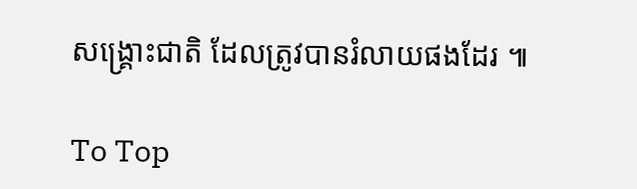សង្រ្គោះជាតិ ដែលត្រូវបានរំលាយផងដែរ ៕

To Top